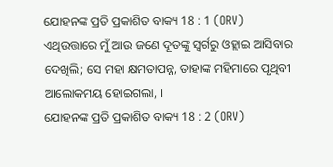ଯୋହନଙ୍କ ପ୍ରତି ପ୍ରକାଶିତ ବାକ୍ୟ 18 : 1 (ORV)
ଏଥିଉତ୍ତାରେ ମୁଁ ଆଉ ଜଣେ ଦୂତଙ୍କୁ ସ୍ଵର୍ଗରୁ ଓହ୍ଲାଇ ଆସିବାର ଦେଖିଲି; ସେ ମହା କ୍ଷମତାପନ୍ନ, ତାହାଙ୍କ ମହିମାରେ ପୃଥିବୀ ଆଲୋକମୟ ହୋଇଗଲା, ।
ଯୋହନଙ୍କ ପ୍ରତି ପ୍ରକାଶିତ ବାକ୍ୟ 18 : 2 (ORV)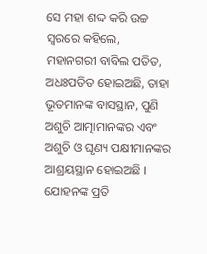ସେ ମହା ଶଦ୍ଦ କରି ଉଚ୍ଚ ସ୍ଵରରେ କହିଲେ, ମହାନଗରୀ ବାବିଲ ପତିତ, ଅଧଃପତିତ ହୋଇଅଛି, ତାହା ଭୂତମାନଙ୍କ ବାସସ୍ଥାନ, ପୁଣି ଅଶୁଚି ଆତ୍ମାମାନଙ୍କର ଏବଂ ଅଶୁଚି ଓ ଘୃଣ୍ୟ ପକ୍ଷୀମାନଙ୍କର ଆଶ୍ରୟସ୍ଥାନ ହୋଇଅଛି ।
ଯୋହନଙ୍କ ପ୍ରତି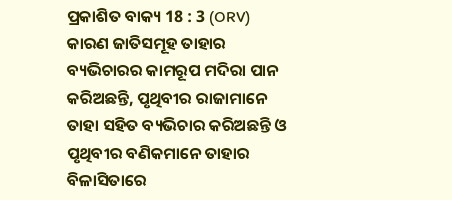ପ୍ରକାଶିତ ବାକ୍ୟ 18 : 3 (ORV)
କାରଣ ଜାତିସମୂହ ତାହାର ବ୍ୟଭିଚାରର କାମରୂପ ମଦିରା ପାନ କରିଅଛନ୍ତି, ପୃଥିବୀର ରାଜାମାନେ ତାହା ସହିତ ବ୍ୟଭିଚାର କରିଅଛନ୍ତି ଓ ପୃଥିବୀର ବଣିକମାନେ ତାହାର ବିଳାସିତାରେ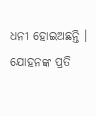ଧନୀ ହୋଇଅଛନ୍ତି ।
ଯୋହନଙ୍କ ପ୍ରତି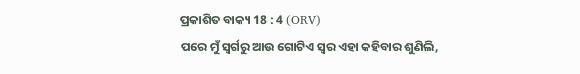ପ୍ରକାଶିତ ବାକ୍ୟ 18 : 4 (ORV)
ପରେ ମୁଁ ସ୍ଵର୍ଗରୁ ଆଉ ଗୋଟିଏ ସ୍ଵର ଏହା କହିବାର ଶୁଣିଲି,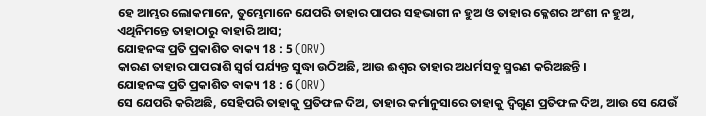ହେ ଆମ୍ଭର ଲୋକମାନେ, ତୁମ୍ଭେମାନେ ଯେପରି ତାହାର ପାପର ସହଭାଗୀ ନ ହୁଅ ଓ ତାହାର କ୍ଳେଶର ଅଂଶୀ ନ ହୁଅ, ଏଥିନିମନ୍ତେ ତାହାଠାରୁ ବାହାରି ଆସ;
ଯୋହନଙ୍କ ପ୍ରତି ପ୍ରକାଶିତ ବାକ୍ୟ 18 : 5 (ORV)
କାରଣ ତାହାର ପାପରାଶି ସ୍ଵର୍ଗ ପର୍ଯ୍ୟନ୍ତ ସୁଦ୍ଧା ଉଠିଅଛି, ଆଉ ଈଶ୍ଵର ତାହାର ଅଧର୍ମସବୁ ସ୍ମରଣ କରିଅଛନ୍ତି ।
ଯୋହନଙ୍କ ପ୍ରତି ପ୍ରକାଶିତ ବାକ୍ୟ 18 : 6 (ORV)
ସେ ଯେପରି କରିଅଛି, ସେହିପରି ତାହାକୁ ପ୍ରତିଫଳ ଦିଅ, ତାହାର କର୍ମାନୁସାରେ ତାହାକୁ ଦ୍ଵିଗୁଣ ପ୍ରତିଫଳ ଦିଅ, ଆଉ ସେ ଯେଉଁ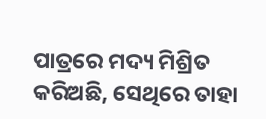ପାତ୍ରରେ ମଦ୍ୟ ମିଶ୍ରିତ କରିଅଛି, ସେଥିରେ ତାହା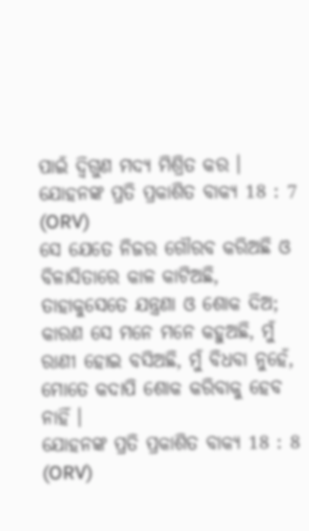ପାଇଁ ଦ୍ଵିଗୁଣ ମଦ୍ୟ ମିଶ୍ରିତ କର ।
ଯୋହନଙ୍କ ପ୍ରତି ପ୍ରକାଶିତ ବାକ୍ୟ 18 : 7 (ORV)
ସେ ଯେତେ ନିଜର ଗୌରବ କରିଅଛି ଓ ବିଳାସିତାରେ କାଳ କାଟିଅଛି, ତାହାକୁସେତେ ଯନ୍ତ୍ରଣା ଓ ଶୋକ ଦିଅ; କାରଣ ସେ ମନେ ମନେ କହୁଅଛି, ମୁଁ ରାଣୀ ହୋଇ ବସିଅଛି, ମୁଁ ବିଧବା ନୁହେଁ, ମୋତେ କଦାପି ଶୋକ କରିବାକୁ ହେବ ନାହିଁ ।
ଯୋହନଙ୍କ ପ୍ରତି ପ୍ରକାଶିତ ବାକ୍ୟ 18 : 8 (ORV)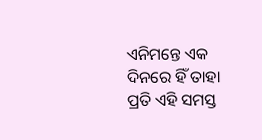ଏନିମନ୍ତେ ଏକ ଦିନରେ ହିଁ ତାହା ପ୍ରତି ଏହି ସମସ୍ତ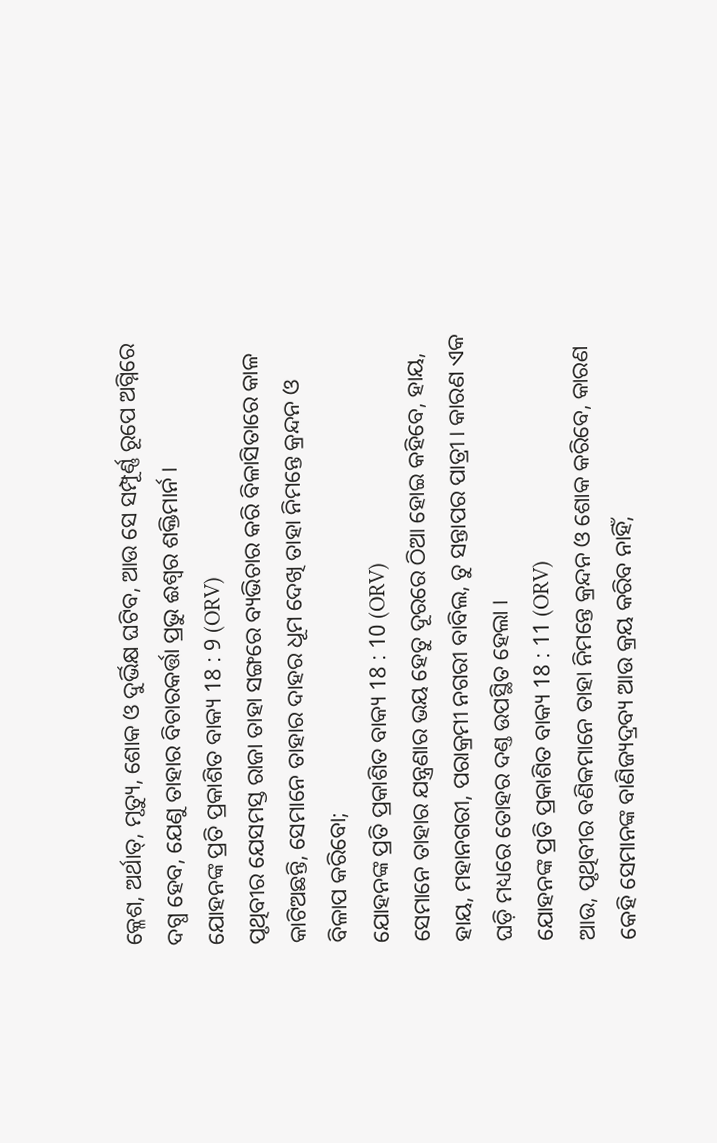କ୍ଳେଶ, ଅର୍ଥାତ୍, ମୃତ୍ୟୁ, ଶୋକ ଓ ଦୁର୍ଭିକ୍ଷ ଘଟିବ, ଆଉ ସେ ସମ୍ପୂର୍ଣ୍ଣ ରୂପେ ଅଗ୍ନିରେ ଦଗ୍ଧ ହେବ, ଯେଣୁ ତାହାର ବିଚାରକର୍ତ୍ତା ପ୍ରଭୁ ଈଶ୍ଵର ଶକ୍ତିମାର୍ନ ।
ଯୋହନଙ୍କ ପ୍ରତି ପ୍ରକାଶିତ ବାକ୍ୟ 18 : 9 (ORV)
ପୃଥିବୀର ଯେସମସ୍ତ ରାଜା ତାହା ସଙ୍ଗରେ ବ୍ୟଭିଚାର କରି ବିଳାସିତାରେ କାଳ କାଟିଅଛନ୍ତି, ସେମାନେ ତାହାର ଦାହର ଧୂମ ଦେଖି ତାହା ନିମନ୍ତେ କ୍ରନ୍ଦନ ଓ ବିଳାପ କରିବୋ;
ଯୋହନଙ୍କ ପ୍ରତି ପ୍ରକାଶିତ ବାକ୍ୟ 18 : 10 (ORV)
ସେମାନେ ତାହାର ଯନ୍ତ୍ରଣାର ଭୟ ହେତୁ ଦୂରରେ ଠିଆ ହୋଇ କହିବେ, ହାୟ, ହାୟ, ମହାନଗରୀ, ପରାକ୍ରମୀ ନଗରୀ ବାବିଲ, ତୁ ସନ୍ତାପର ପାତ୍ରୀ । କାରଣ ଏକ ଘଡ଼ି ମଧ୍ୟରେ ତୋହର ଦଣ୍ତ ଉପସ୍ଥିତ ହେଲା ।
ଯୋହନଙ୍କ ପ୍ରତି ପ୍ରକାଶିତ ବାକ୍ୟ 18 : 11 (ORV)
ଆଉ, ପୃଥିବୀର ବଣିକମାନେ ତାହା ନିମନ୍ତେ କ୍ରନ୍ଦନ ଓ ଶୋକ କରିବେ, କାରଣ କେହି ସେମାନଙ୍କ ବାଣିଜ୍ୟଦ୍ରବ୍ୟ ଆଉ କ୍ରୟ କରିବ ନାହିଁ,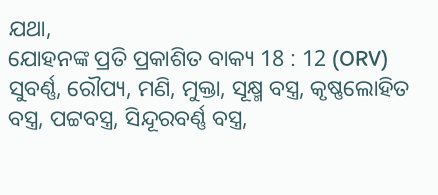ଯଥା,
ଯୋହନଙ୍କ ପ୍ରତି ପ୍ରକାଶିତ ବାକ୍ୟ 18 : 12 (ORV)
ସୁବର୍ଣ୍ଣ, ରୌପ୍ୟ, ମଣି, ମୁକ୍ତା, ସୂକ୍ଷ୍ମ ବସ୍ତ୍ର, କୃଷ୍ଣଲୋହିତ ବସ୍ତ୍ର, ପଟ୍ଟବସ୍ତ୍ର, ସିନ୍ଦୂରବର୍ଣ୍ଣ ବସ୍ତ୍ର,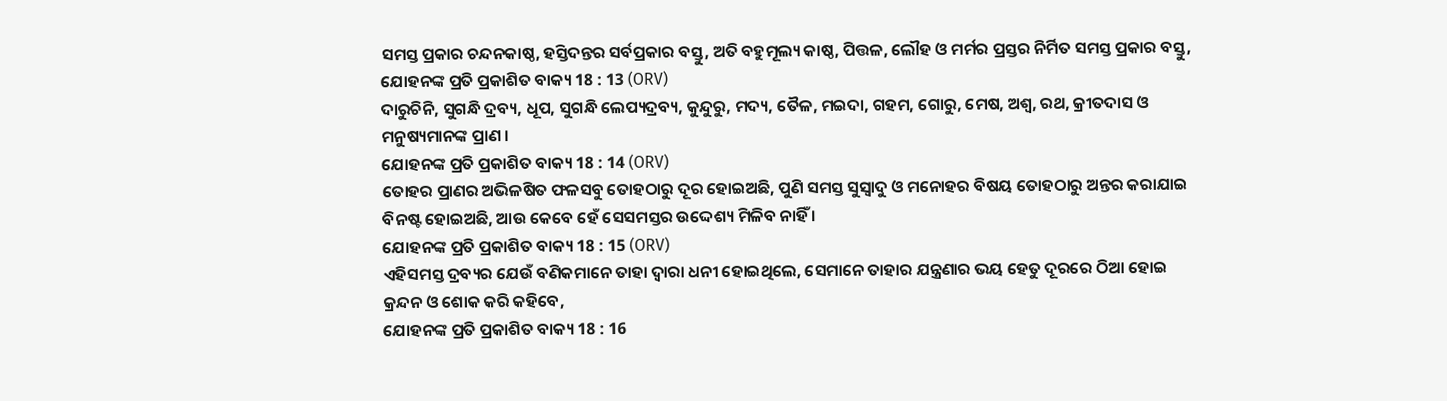ସମସ୍ତ ପ୍ରକାର ଚନ୍ଦନକାଷ୍ଠ, ହସ୍ତିଦନ୍ତର ସର୍ବପ୍ରକାର ବସ୍ତୁ, ଅତି ବହୁମୂଲ୍ୟ କାଷ୍ଠ, ପିତ୍ତଳ, ଲୌହ ଓ ମର୍ମର ପ୍ରସ୍ତର ନିର୍ମିତ ସମସ୍ତ ପ୍ରକାର ବସ୍ତୁ,
ଯୋହନଙ୍କ ପ୍ରତି ପ୍ରକାଶିତ ବାକ୍ୟ 18 : 13 (ORV)
ଦାରୁଚିନି, ସୁଗନ୍ଧି ଦ୍ରବ୍ୟ, ଧୂପ, ସୁଗନ୍ଧି ଲେପ୍ୟଦ୍ରବ୍ୟ, କୁନ୍ଦୁରୁ, ମଦ୍ୟ, ତୈଳ, ମଇଦା, ଗହମ, ଗୋରୁ, ମେଷ, ଅଶ୍ଵ, ରଥ, କ୍ରୀତଦାସ ଓ ମନୁଷ୍ୟମାନଙ୍କ ପ୍ରାଣ ।
ଯୋହନଙ୍କ ପ୍ରତି ପ୍ରକାଶିତ ବାକ୍ୟ 18 : 14 (ORV)
ତୋହର ପ୍ରାଣର ଅଭିଳଷିତ ଫଳସବୁ ତୋହଠାରୁ ଦୂର ହୋଇଅଛି, ପୁଣି ସମସ୍ତ ସୁସ୍ଵାଦୁ ଓ ମନୋହର ବିଷୟ ତୋହଠାରୁ ଅନ୍ତର କରାଯାଇ ବିନଷ୍ଟ ହୋଇଅଛି, ଆଉ କେବେ ହେଁ ସେସମସ୍ତର ଉଦ୍ଦେଶ୍ୟ ମିଳିବ ନାହିଁ ।
ଯୋହନଙ୍କ ପ୍ରତି ପ୍ରକାଶିତ ବାକ୍ୟ 18 : 15 (ORV)
ଏହିସମସ୍ତ ଦ୍ରବ୍ୟର ଯେଉଁ ବଣିକମାନେ ତାହା ଦ୍ଵାରା ଧନୀ ହୋଇଥିଲେ, ସେମାନେ ତାହାର ଯନ୍ତ୍ରଣାର ଭୟ ହେତୁ ଦୂରରେ ଠିଆ ହୋଇ କ୍ରନ୍ଦନ ଓ ଶୋକ କରି କହିବେ,
ଯୋହନଙ୍କ ପ୍ରତି ପ୍ରକାଶିତ ବାକ୍ୟ 18 : 16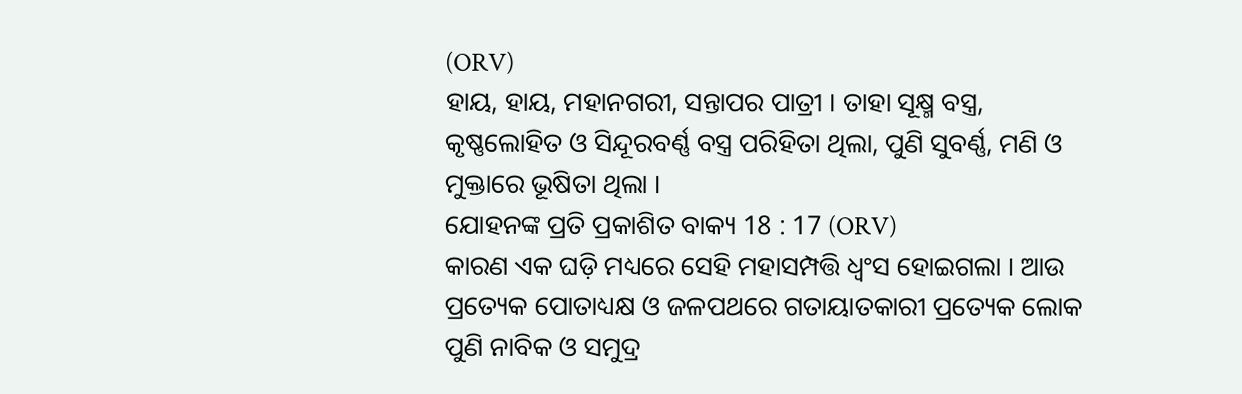(ORV)
ହାୟ, ହାୟ, ମହାନଗରୀ, ସନ୍ତାପର ପାତ୍ରୀ । ତାହା ସୂକ୍ଷ୍ମ ବସ୍ତ୍ର, କୃଷ୍ଣଲୋହିତ ଓ ସିନ୍ଦୂରବର୍ଣ୍ଣ ବସ୍ତ୍ର ପରିହିତା ଥିଲା, ପୁଣି ସୁବର୍ଣ୍ଣ, ମଣି ଓ ମୁକ୍ତାରେ ଭୂଷିତା ଥିଲା ।
ଯୋହନଙ୍କ ପ୍ରତି ପ୍ରକାଶିତ ବାକ୍ୟ 18 : 17 (ORV)
କାରଣ ଏକ ଘଡ଼ି ମଧ୍ୟରେ ସେହି ମହାସମ୍ପତ୍ତି ଧ୍ଵଂସ ହୋଇଗଲା । ଆଉ ପ୍ରତ୍ୟେକ ପୋତାଧ୍ୟକ୍ଷ ଓ ଜଳପଥରେ ଗତାୟାତକାରୀ ପ୍ରତ୍ୟେକ ଲୋକ ପୁଣି ନାବିକ ଓ ସମୁଦ୍ର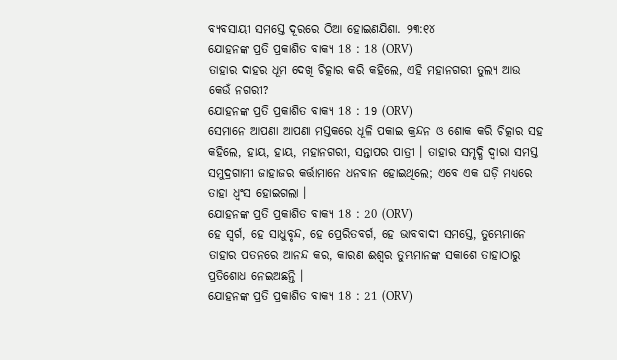ବ୍ୟବସାୟୀ ସମସ୍ତେ ଦୂରରେ ଠିଆ ହୋଇଣଯିଶା. ୨୩:୧୪
ଯୋହନଙ୍କ ପ୍ରତି ପ୍ରକାଶିତ ବାକ୍ୟ 18 : 18 (ORV)
ତାହାର ଦାହର ଧୂମ ଦେଖି ଚିତ୍କାର କରି କହିଲେ, ଏହି ମହାନଗରୀ ତୁଲ୍ୟ ଆଉ କେଉଁ ନଗରୀ?
ଯୋହନଙ୍କ ପ୍ରତି ପ୍ରକାଶିତ ବାକ୍ୟ 18 : 19 (ORV)
ସେମାନେ ଆପଣା ଆପଣା ମସ୍ତକରେ ଧୂଳି ପକାଇ କ୍ରନ୍ଦନ ଓ ଶୋକ କରି ଚିତ୍କାର ସହ କହିଲେ, ହାୟ, ହାୟ, ମହାନଗରୀ, ସନ୍ତାପର ପାତ୍ରୀ । ତାହାର ସମୃଦ୍ଧି ଦ୍ଵାରା ସମସ୍ତ ସମୁଦ୍ରଗାମୀ ଜାହାଜର କର୍ତ୍ତାମାନେ ଧନବାନ ହୋଇଥିଲେ; ଏବେ ଏକ ଘଡ଼ି ମଧ୍ୟରେ ତାହା ଧ୍ଵଂସ ହୋଇଗଲା ।
ଯୋହନଙ୍କ ପ୍ରତି ପ୍ରକାଶିତ ବାକ୍ୟ 18 : 20 (ORV)
ହେ ସ୍ଵର୍ଗ, ହେ ସାଧୁବୃନ୍ଦ, ହେ ପ୍ରେରିତବର୍ଗ, ହେ ଭାବବାଦୀ ସମସ୍ତେ, ତୁମ୍ଭେମାନେ ତାହାର ପତନରେ ଆନନ୍ଦ କର, କାରଣ ଈଶ୍ଵର ତୁମ୍ଭମାନଙ୍କ ସକାଶେ ତାହାଠାରୁ ପ୍ରତିଶୋଧ ନେଇଅଛନ୍ତି ।
ଯୋହନଙ୍କ ପ୍ରତି ପ୍ରକାଶିତ ବାକ୍ୟ 18 : 21 (ORV)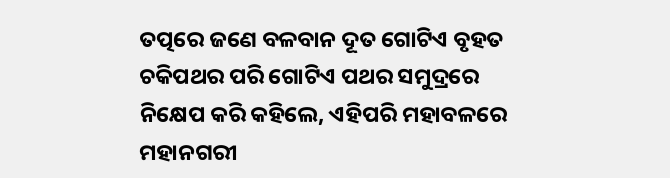ତତ୍ପରେ ଜଣେ ବଳବାନ ଦୂତ ଗୋଟିଏ ବୃହତ ଚକିପଥର ପରି ଗୋଟିଏ ପଥର ସମୁଦ୍ରରେ ନିକ୍ଷେପ କରି କହିଲେ, ଏହିପରି ମହାବଳରେ ମହାନଗରୀ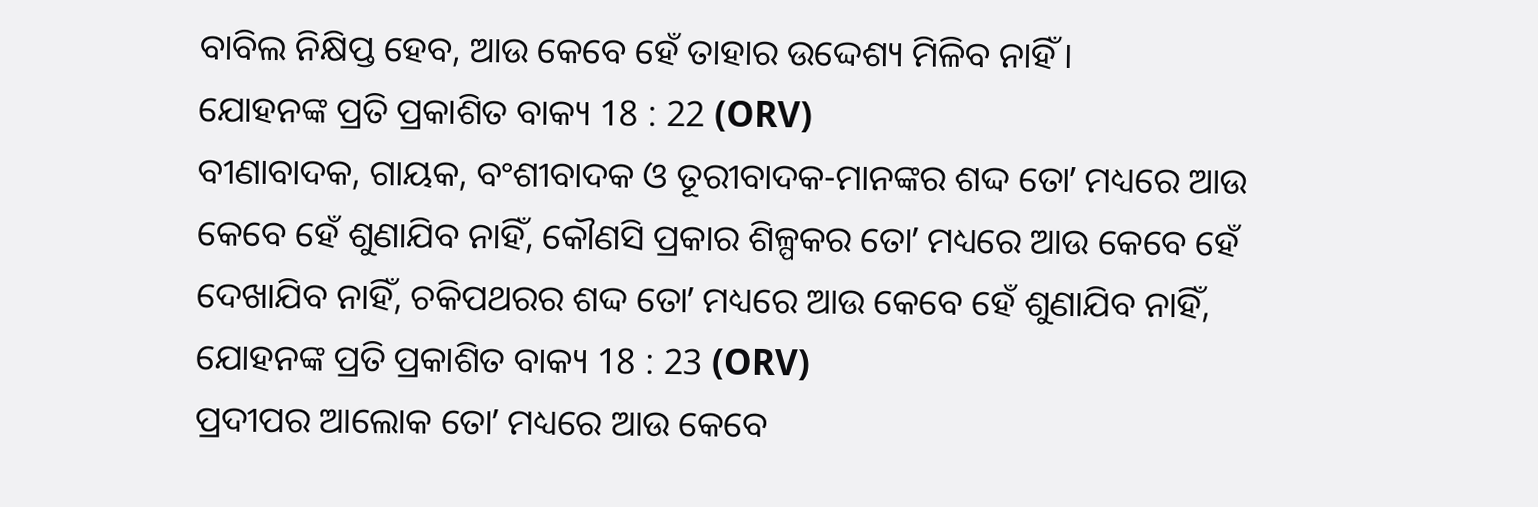ବାବିଲ ନିକ୍ଷିପ୍ତ ହେବ, ଆଉ କେବେ ହେଁ ତାହାର ଉଦ୍ଦେଶ୍ୟ ମିଳିବ ନାହିଁ ।
ଯୋହନଙ୍କ ପ୍ରତି ପ୍ରକାଶିତ ବାକ୍ୟ 18 : 22 (ORV)
ବୀଣାବାଦକ, ଗାୟକ, ବଂଶୀବାଦକ ଓ ତୂରୀବାଦକ-ମାନଙ୍କର ଶଦ୍ଦ ତୋʼ ମଧ୍ୟରେ ଆଉ କେବେ ହେଁ ଶୁଣାଯିବ ନାହିଁ, କୌଣସି ପ୍ରକାର ଶିଳ୍ପକର ତୋʼ ମଧ୍ୟରେ ଆଉ କେବେ ହେଁ ଦେଖାଯିବ ନାହିଁ, ଚକିପଥରର ଶଦ୍ଦ ତୋʼ ମଧ୍ୟରେ ଆଉ କେବେ ହେଁ ଶୁଣାଯିବ ନାହିଁ,
ଯୋହନଙ୍କ ପ୍ରତି ପ୍ରକାଶିତ ବାକ୍ୟ 18 : 23 (ORV)
ପ୍ରଦୀପର ଆଲୋକ ତୋʼ ମଧ୍ୟରେ ଆଉ କେବେ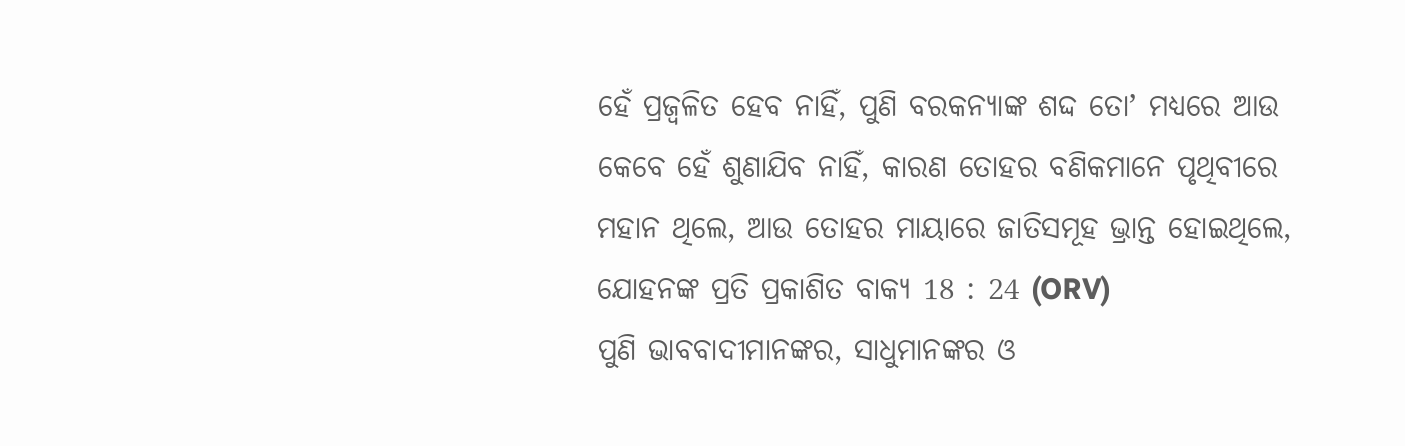ହେଁ ପ୍ରଜ୍ଵଳିତ ହେବ ନାହିଁ, ପୁଣି ବରକନ୍ୟାଙ୍କ ଶଦ୍ଦ ତୋʼ ମଧ୍ୟରେ ଆଉ କେବେ ହେଁ ଶୁଣାଯିବ ନାହିଁ, କାରଣ ତୋହର ବଣିକମାନେ ପୃଥିବୀରେ ମହାନ ଥିଲେ, ଆଉ ତୋହର ମାୟାରେ ଜାତିସମୂହ ଭ୍ରାନ୍ତ ହୋଇଥିଲେ,
ଯୋହନଙ୍କ ପ୍ରତି ପ୍ରକାଶିତ ବାକ୍ୟ 18 : 24 (ORV)
ପୁଣି ଭାବବାଦୀମାନଙ୍କର, ସାଧୁମାନଙ୍କର ଓ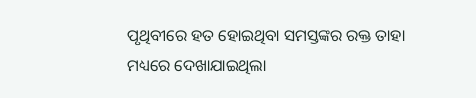ପୃଥିବୀରେ ହତ ହୋଇଥିବା ସମସ୍ତଙ୍କର ରକ୍ତ ତାହା ମଧ୍ୟରେ ଦେଖାଯାଇଥିଲା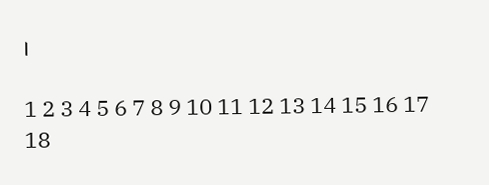।

1 2 3 4 5 6 7 8 9 10 11 12 13 14 15 16 17 18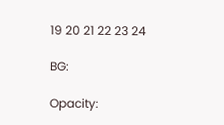19 20 21 22 23 24

BG:

Opacity: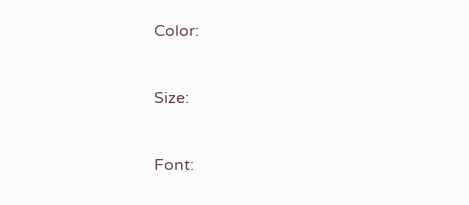Color:


Size:


Font: